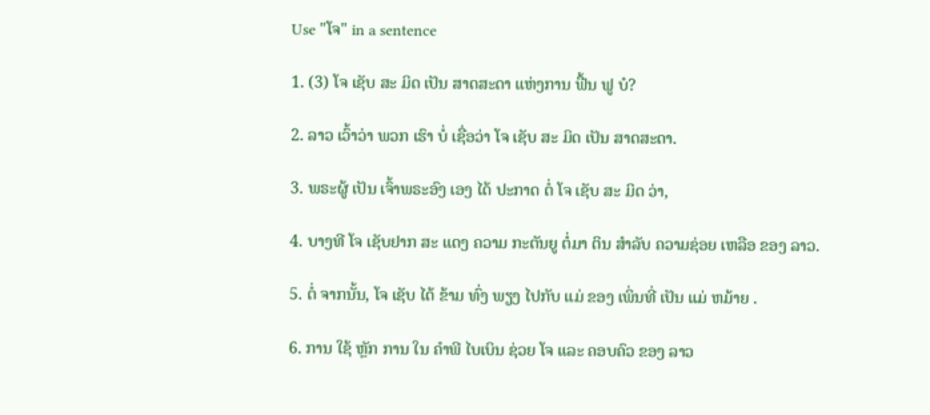Use "ໂຈ" in a sentence

1. (3) ໂຈ ເຊັບ ສະ ມິດ ເປັນ ສາດສະດາ ແຫ່ງການ ຟື້ນ ຟູ ບໍ?

2. ລາວ ເວົ້າວ່າ ພວກ ເຮົາ ບໍ່ ເຊື່ອວ່າ ໂຈ ເຊັບ ສະ ມິດ ເປັນ ສາດສະດາ.

3. ພຣະຜູ້ ເປັນ ເຈົ້າພຣະອົງ ເອງ ໄດ້ ປະກາດ ຕໍ່ ໂຈ ເຊັບ ສະ ມິດ ວ່າ,

4. ບາງທີ ໂຈ ເຊັບຢາກ ສະ ແດງ ຄວາມ ກະຕັນຍູ ຕໍ່ມາ ຕິນ ສໍາລັບ ຄວາມຊ່ອຍ ເຫລືອ ຂອງ ລາວ.

5. ຕໍ່ ຈາກນັ້ນ, ໂຈ ເຊັບ ໄດ້ ຂ້າມ ທົ່ງ ພຽງ ໄປກັບ ແມ່ ຂອງ ເພິ່ນທີ່ ເປັນ ແມ່ ຫມ້າຍ .

6. ການ ໃຊ້ ຫຼັກ ການ ໃນ ຄໍາພີ ໄບເບິນ ຊ່ວຍ ໂຈ ແລະ ຄອບຄົວ ຂອງ ລາວ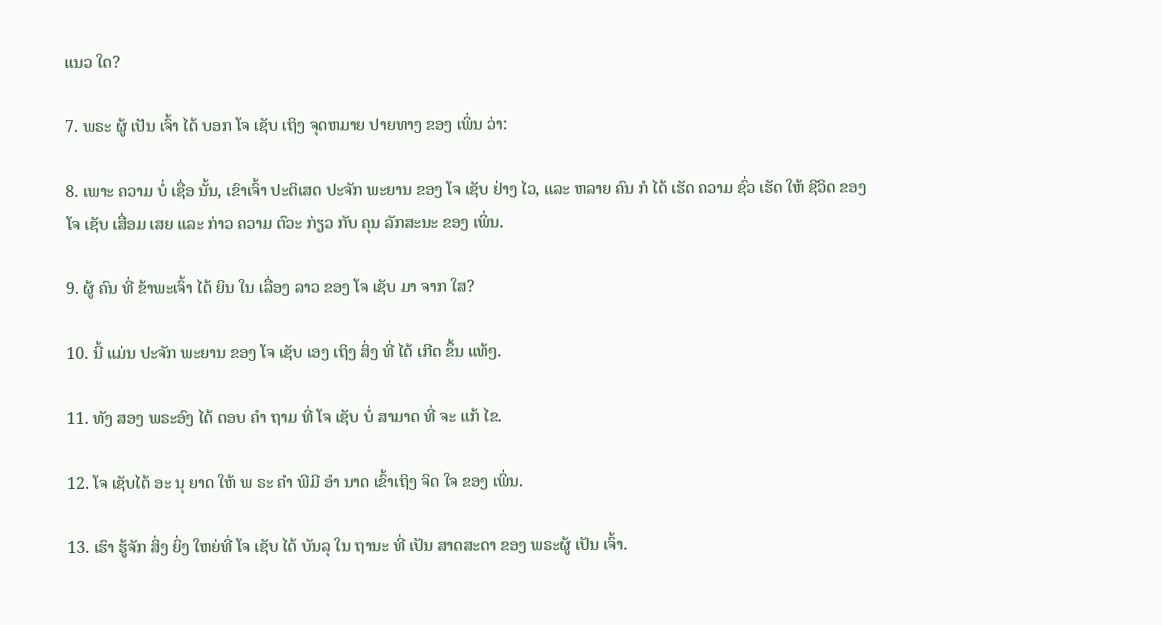ແນວ ໃດ?

7. ພຣະ ຜູ້ ເປັນ ເຈົ້າ ໄດ້ ບອກ ໂຈ ເຊັບ ເຖິງ ຈຸດຫມາຍ ປາຍທາງ ຂອງ ເພິ່ນ ວ່າ:

8. ເພາະ ຄວາມ ບໍ່ ເຊື່ອ ນັ້ນ, ເຂົາເຈົ້າ ປະຕິເສດ ປະຈັກ ພະຍານ ຂອງ ໂຈ ເຊັບ ຢ່າງ ໄວ, ແລະ ຫລາຍ ຄົນ ກໍ ໄດ້ ເຮັດ ຄວາມ ຊົ່ວ ເຮັດ ໃຫ້ ຊີວິດ ຂອງ ໂຈ ເຊັບ ເສື່ອມ ເສຍ ແລະ ກ່າວ ຄວາມ ຕົວະ ກ່ຽວ ກັບ ຄຸນ ລັກສະນະ ຂອງ ເພິ່ນ.

9. ຜູ້ ຄົນ ທີ່ ຂ້າພະເຈົ້າ ໄດ້ ຍິນ ໃນ ເລື່ອງ ລາວ ຂອງ ໂຈ ເຊັບ ມາ ຈາກ ໃສ?

10. ນີ້ ແມ່ນ ປະຈັກ ພະຍານ ຂອງ ໂຈ ເຊັບ ເອງ ເຖິງ ສິ່ງ ທີ່ ໄດ້ ເກີດ ຂຶ້ນ ແທ້ໆ.

11. ທັງ ສອງ ພຣະອົງ ໄດ້ ຕອບ ຄໍາ ຖາມ ທີ່ ໂຈ ເຊັບ ບໍ່ ສາມາດ ທີ່ ຈະ ແກ້ ໄຂ.

12. ໂຈ ເຊັບໄດ້ ອະ ນຸ ຍາດ ໃຫ້ ພ ຣະ ຄໍາ ພີມີ ອໍາ ນາດ ເຂົ້າເຖິງ ຈິດ ໃຈ ຂອງ ເພິ່ນ.

13. ເຮົາ ຮູ້ຈັກ ສິ່ງ ຍິ່ງ ໃຫຍ່ທີ່ ໂຈ ເຊັບ ໄດ້ ບັນລຸ ໃນ ຖານະ ທີ່ ເປັນ ສາດສະດາ ຂອງ ພຣະຜູ້ ເປັນ ເຈົ້າ.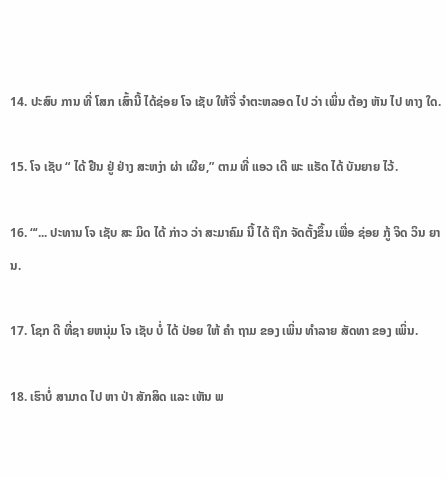14. ປະສົບ ການ ທີ່ ໂສກ ເສົ້ານີ້ ໄດ້ຊ່ອຍ ໂຈ ເຊັບ ໃຫ້ຈື່ ຈໍາຕະຫລອດ ໄປ ວ່າ ເພິ່ນ ຕ້ອງ ຫັນ ໄປ ທາງ ໃດ.

15. ໂຈ ເຊັບ “ ໄດ້ ຢືນ ຢູ່ ຢ່າງ ສະຫງ່າ ຜ່າ ເຜີຍ,” ຕາມ ທີ່ ແອວ ເດີ ພະ ແຣັດ ໄດ້ ບັນຍາຍ ໄວ້.

16. “‘... ປະທານ ໂຈ ເຊັບ ສະ ມິດ ໄດ້ ກ່າວ ວ່າ ສະມາຄົມ ນີ້ ໄດ້ ຖືກ ຈັດຕັ້ງຂຶ້ນ ເພື່ອ ຊ່ອຍ ກູ້ ຈິດ ວິນ ຍານ.

17. ໂຊກ ດີ ທີ່ຊາ ຍຫນຸ່ມ ໂຈ ເຊັບ ບໍ່ ໄດ້ ປ່ອຍ ໃຫ້ ຄໍາ ຖາມ ຂອງ ເພິ່ນ ທໍາລາຍ ສັດທາ ຂອງ ເພິ່ນ.

18. ເຮົາບໍ່ ສາມາດ ໄປ ຫາ ປ່າ ສັກສິດ ແລະ ເຫັນ ພ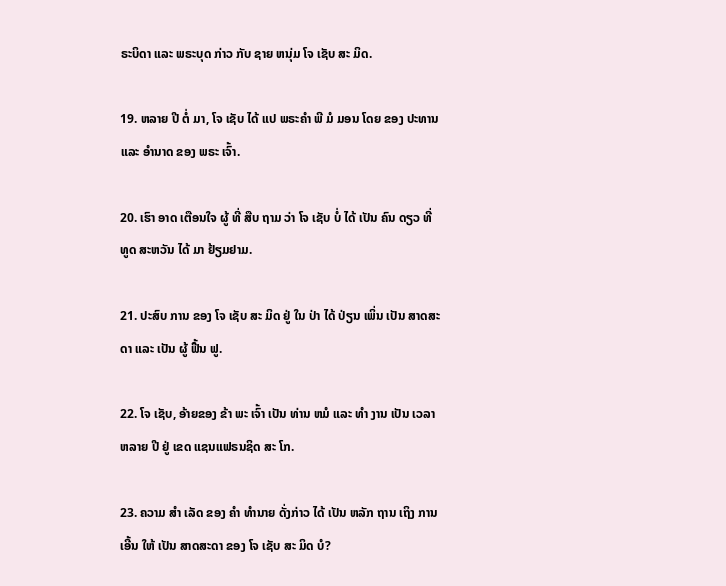ຣະບິດາ ແລະ ພຣະບຸດ ກ່າວ ກັບ ຊາຍ ຫນຸ່ມ ໂຈ ເຊັບ ສະ ມິດ.

19. ຫລາຍ ປີ ຕໍ່ ມາ, ໂຈ ເຊັບ ໄດ້ ແປ ພຣະຄໍາ ພີ ມໍ ມອນ ໂດຍ ຂອງ ປະທານ ແລະ ອໍານາດ ຂອງ ພຣະ ເຈົ້າ.

20. ເຮົາ ອາດ ເຕືອນໃຈ ຜູ້ ທີ່ ສືບ ຖາມ ວ່າ ໂຈ ເຊັບ ບໍ່ ໄດ້ ເປັນ ຄົນ ດຽວ ທີ່ ທູດ ສະຫວັນ ໄດ້ ມາ ຢ້ຽມຢາມ.

21. ປະສົບ ການ ຂອງ ໂຈ ເຊັບ ສະ ມິດ ຢູ່ ໃນ ປ່າ ໄດ້ ປ່ຽນ ເພິ່ນ ເປັນ ສາດສະດາ ແລະ ເປັນ ຜູ້ ຟື້ນ ຟູ.

22. ໂຈ ເຊັບ, ອ້າຍຂອງ ຂ້າ ພະ ເຈົ້າ ເປັນ ທ່ານ ຫມໍ ແລະ ທໍາ ງານ ເປັນ ເວລາ ຫລາຍ ປີ ຢູ່ ເຂດ ແຊນແຟຣນຊິດ ສະ ໂກ.

23. ຄວາມ ສໍາ ເລັດ ຂອງ ຄໍາ ທໍານາຍ ດັ່ງກ່າວ ໄດ້ ເປັນ ຫລັກ ຖານ ເຖິງ ການ ເອີ້ນ ໃຫ້ ເປັນ ສາດສະດາ ຂອງ ໂຈ ເຊັບ ສະ ມິດ ບໍ?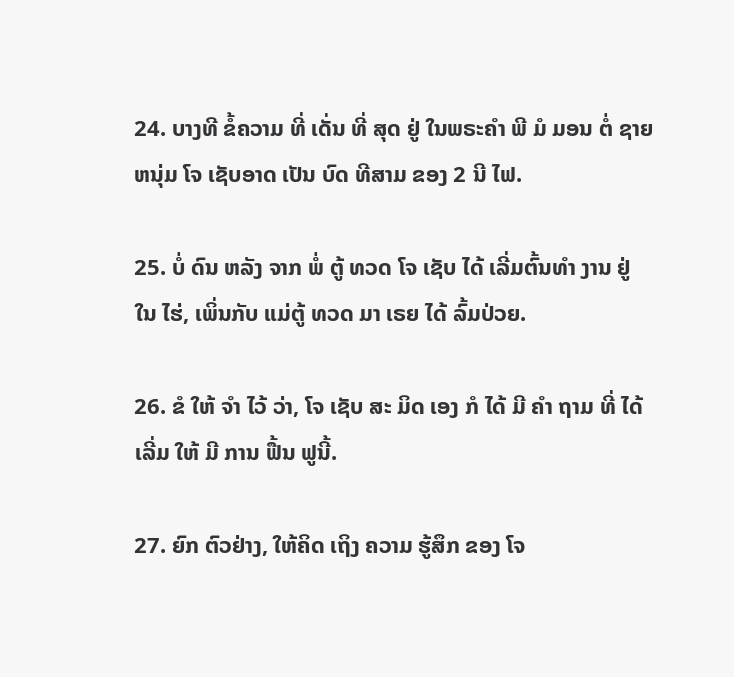24. ບາງທີ ຂໍ້ຄວາມ ທີ່ ເດັ່ນ ທີ່ ສຸດ ຢູ່ ໃນພຣະຄໍາ ພີ ມໍ ມອນ ຕໍ່ ຊາຍ ຫນຸ່ມ ໂຈ ເຊັບອາດ ເປັນ ບົດ ທີສາມ ຂອງ 2 ນີ ໄຟ.

25. ບໍ່ ດົນ ຫລັງ ຈາກ ພໍ່ ຕູ້ ທວດ ໂຈ ເຊັບ ໄດ້ ເລີ່ມຕົ້ນທໍາ ງານ ຢູ່ ໃນ ໄຮ່, ເພິ່ນກັບ ແມ່ຕູ້ ທວດ ມາ ເຣຍ ໄດ້ ລົ້ມປ່ວຍ.

26. ຂໍ ໃຫ້ ຈໍາ ໄວ້ ວ່າ, ໂຈ ເຊັບ ສະ ມິດ ເອງ ກໍ ໄດ້ ມີ ຄໍາ ຖາມ ທີ່ ໄດ້ ເລີ່ມ ໃຫ້ ມີ ການ ຟື້ນ ຟູນີ້.

27. ຍົກ ຕົວຢ່າງ, ໃຫ້ຄິດ ເຖິງ ຄວາມ ຮູ້ສຶກ ຂອງ ໂຈ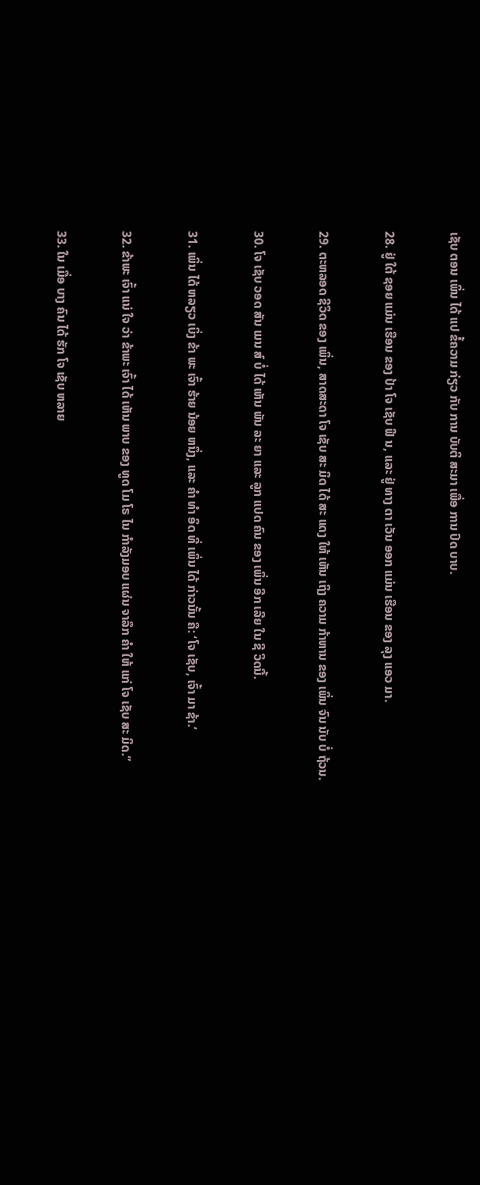ເຊັບ ຕອນ ເພິ່ນ ໄດ້ ແປ ຂໍ້ຄວາມ ກ່ຽວ ກັບ ການ ບັບຕິ ສະມາ ເພື່ອ ການ ປົດ ບາບ.

28. ຢູ່ ໃຕ້ ຊອຍ ແມ່ນ ເຮືອນ ຂອງ ປ້າ ໂຈ ເຊັບ ຟີ ນ, ແລະ ຢູ່ ທາງ ຕາ ເວັນ ອອກ ແມ່ນ ເຮືອນ ຂອງ ລຸງ ແອວ ມາ.

29. ຕະຫລອດ ຊີວິດ ຂອງ ເພິ່ນ, ສາດສະດາ ໂຈ ເຊັບ ສະ ມິດ ໄດ້ ສະ ແດງ ໃຫ້ ເຫັນ ເຖິງ ຄວາມ ກ້າຫານ ຂອງ ເພິ່ນ ຈົນ ນັບ ບໍ່ ຖ້ວນ.

30. ໂຈ ເຊັບ ວອດ ສັນ ເມນ ສ໌ ບໍ່ ໄດ້ ເຫັນ ພັນ ລະ ຍາ ແລະ ລູກ ແປດ ຄົນ ຂອງ ເພິ່ນ ອີກ ເລີຍ ໃນ ຊີ ວິດນີ້.

31. ເພິ່ນ ໄດ້ ຫລຽວ ເບິ່ງ ຂ້າ ພະ ເຈົ້າ ຮ້າຍ ນ້ອຍ ຫນຶ່ງ, ແລະ ຄໍາ ທໍາ ອິດ ທີ່ ເພິ່ນ ໄດ້ ກ່າວນັ້ນ ຄື: ‘ໂຈ ເຊັບ, ເຈົ້າ ມາ ຊ້າ.’

32. ຂ້າພະ ເຈົ້າ ແນ່ ໃຈ ວ່າ ຂ້າພະ ເຈົ້າ ໄດ້ ເຫັນ ພາບ ຂອງ ທູດ ໂມ ໂຣ ໄນ ກໍາລັງມອບ ແຜ່ນ ຈາລຶກ ຄໍາ ໃຫ້ ແກ່ ໂຈ ເຊັບ ສະ ມິດ.”

33. ໃນ ເມື່ອ ບາງ ຄົນ ໄດ້ ຮັກ ໂຈ ເຊັບ ຫລາຍ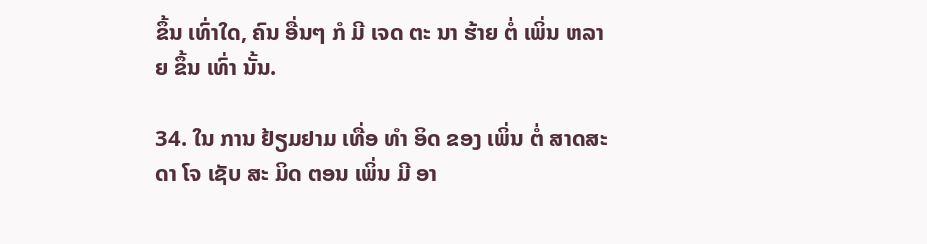ຂຶ້ນ ເທົ່າໃດ, ຄົນ ອື່ນໆ ກໍ ມີ ເຈດ ຕະ ນາ ຮ້າຍ ຕໍ່ ເພິ່ນ ຫລາຍ ຂຶ້ນ ເທົ່າ ນັ້ນ.

34. ໃນ ການ ຢ້ຽມຢາມ ເທື່ອ ທໍາ ອິດ ຂອງ ເພິ່ນ ຕໍ່ ສາດສະດາ ໂຈ ເຊັບ ສະ ມິດ ຕອນ ເພິ່ນ ມີ ອາ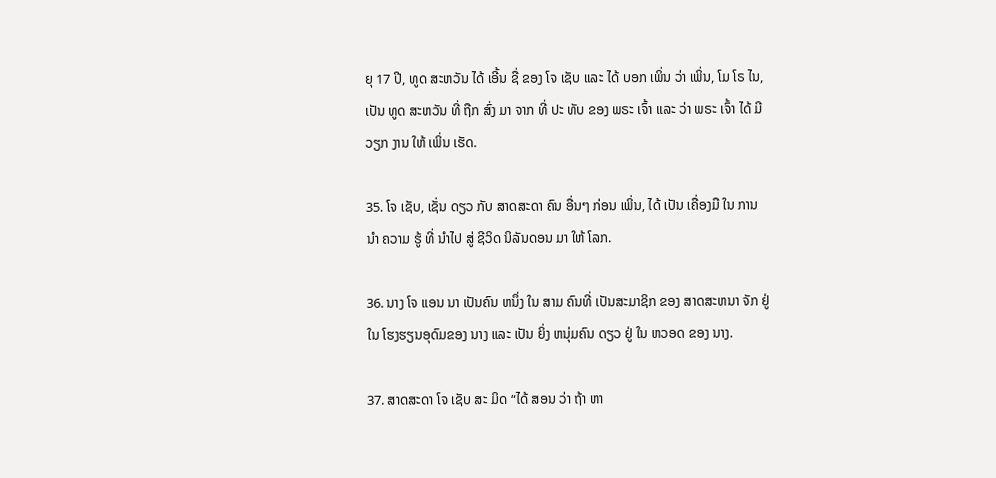ຍຸ 17 ປີ, ທູດ ສະຫວັນ ໄດ້ ເອີ້ນ ຊື່ ຂອງ ໂຈ ເຊັບ ແລະ ໄດ້ ບອກ ເພິ່ນ ວ່າ ເພິ່ນ, ໂມ ໂຣ ໄນ, ເປັນ ທູດ ສະຫວັນ ທີ່ ຖືກ ສົ່ງ ມາ ຈາກ ທີ່ ປະ ທັບ ຂອງ ພຣະ ເຈົ້າ ແລະ ວ່າ ພຣະ ເຈົ້າ ໄດ້ ມີ ວຽກ ງານ ໃຫ້ ເພິ່ນ ເຮັດ.

35. ໂຈ ເຊັບ, ເຊັ່ນ ດຽວ ກັບ ສາດສະດາ ຄົນ ອື່ນໆ ກ່ອນ ເພິ່ນ, ໄດ້ ເປັນ ເຄື່ອງມື ໃນ ການ ນໍາ ຄວາມ ຮູ້ ທີ່ ນໍາໄປ ສູ່ ຊີວິດ ນິລັນດອນ ມາ ໃຫ້ ໂລກ.

36. ນາງ ໂຈ ແອນ ນາ ເປັນຄົນ ຫນຶ່ງ ໃນ ສາມ ຄົນທີ່ ເປັນສະມາຊິກ ຂອງ ສາດສະຫນາ ຈັກ ຢູ່ ໃນ ໂຮງຮຽນອຸດົມຂອງ ນາງ ແລະ ເປັນ ຍິ່ງ ຫນຸ່ມຄົນ ດຽວ ຢູ່ ໃນ ຫວອດ ຂອງ ນາງ.

37. ສາດສະດາ ໂຈ ເຊັບ ສະ ມິດ “ໄດ້ ສອນ ວ່າ ຖ້າ ຫາ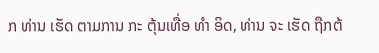ກ ທ່ານ ເຮັດ ຕາມການ ກະ ຕຸ້ນເທື່ອ ທໍາ ອິດ, ທ່ານ ຈະ ເຮັດ ຖືກຕ້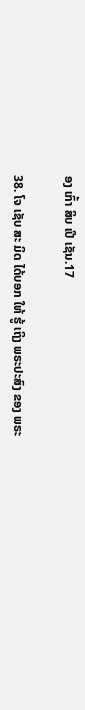ອງ ເກົ້າ ສິບ ເປີ ເຊັນ.17

38. ໂຈ ເຊັບ ສະ ມິດ ໄດ້ບອກ ໃຫ້ ຮູ້ ເຖິງ ພຣະປະສົງ ຂອງ ພຣະ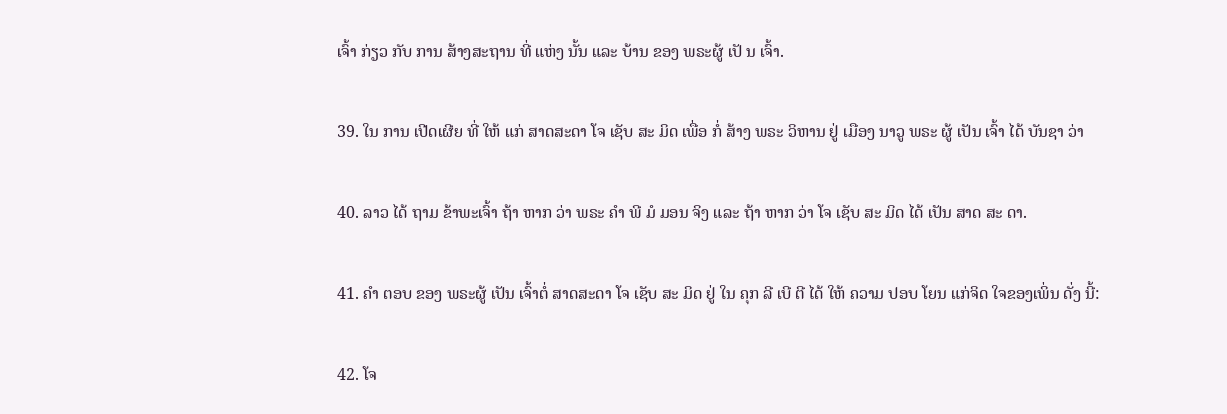ເຈົ້າ ກ່ຽວ ກັບ ການ ສ້າງສະຖານ ທີ່ ແຫ່ງ ນັ້ນ ແລະ ບ້ານ ຂອງ ພຣະຜູ້ ເປັ ນ ເຈົ້າ.

39. ໃນ ການ ເປີດເຜີຍ ທີ່ ໃຫ້ ແກ່ ສາດສະດາ ໂຈ ເຊັບ ສະ ມິດ ເພື່ອ ກໍ່ ສ້າງ ພຣະ ວິຫານ ຢູ່ ເມືອງ ນາວູ ພຣະ ຜູ້ ເປັນ ເຈົ້າ ໄດ້ ບັນຊາ ວ່າ

40. ລາວ ໄດ້ ຖາມ ຂ້າພະເຈົ້າ ຖ້າ ຫາກ ວ່າ ພຣະ ຄໍາ ພີ ມໍ ມອນ ຈິງ ແລະ ຖ້າ ຫາກ ວ່າ ໂຈ ເຊັບ ສະ ມິດ ໄດ້ ເປັນ ສາດ ສະ ດາ.

41. ຄໍາ ຕອບ ຂອງ ພຣະຜູ້ ເປັນ ເຈົ້າຕໍ່ ສາດສະດາ ໂຈ ເຊັບ ສະ ມິດ ຢູ່ ໃນ ຄຸກ ລີ ເບີ ຕີ ໄດ້ ໃຫ້ ຄວາມ ປອບ ໂຍນ ແກ່ຈິດ ໃຈຂອງເພິ່ນ ດັ່ງ ນີ້:

42. ໂຈ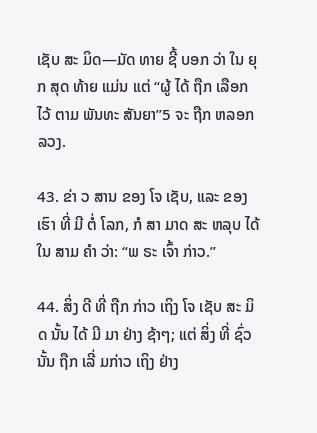ເຊັບ ສະ ມິດ—ມັດ ທາຍ ຊີ້ ບອກ ວ່າ ໃນ ຍຸກ ສຸດ ທ້າຍ ແມ່ນ ແຕ່ “ຜູ້ ໄດ້ ຖືກ ເລືອກ ໄວ້ ຕາມ ພັນທະ ສັນຍາ”5 ຈະ ຖືກ ຫລອກ ລວງ.

43. ຂ່າ ວ ສານ ຂອງ ໂຈ ເຊັບ, ແລະ ຂອງ ເຮົາ ທີ່ ມີ ຕໍ່ ໂລກ, ກໍ ສາ ມາດ ສະ ຫລຸບ ໄດ້ ໃນ ສາມ ຄໍາ ວ່າ: “ພ ຣະ ເຈົ້າ ກ່າວ.”

44. ສິ່ງ ດີ ທີ່ ຖືກ ກ່າວ ເຖິງ ໂຈ ເຊັບ ສະ ມິດ ນັ້ນ ໄດ້ ມີ ມາ ຢ່າງ ຊ້າໆ; ແຕ່ ສິ່ງ ທີ່ ຊົ່ວ ນັ້ນ ຖືກ ເລີ່ ມກ່າວ ເຖິງ ຢ່າງ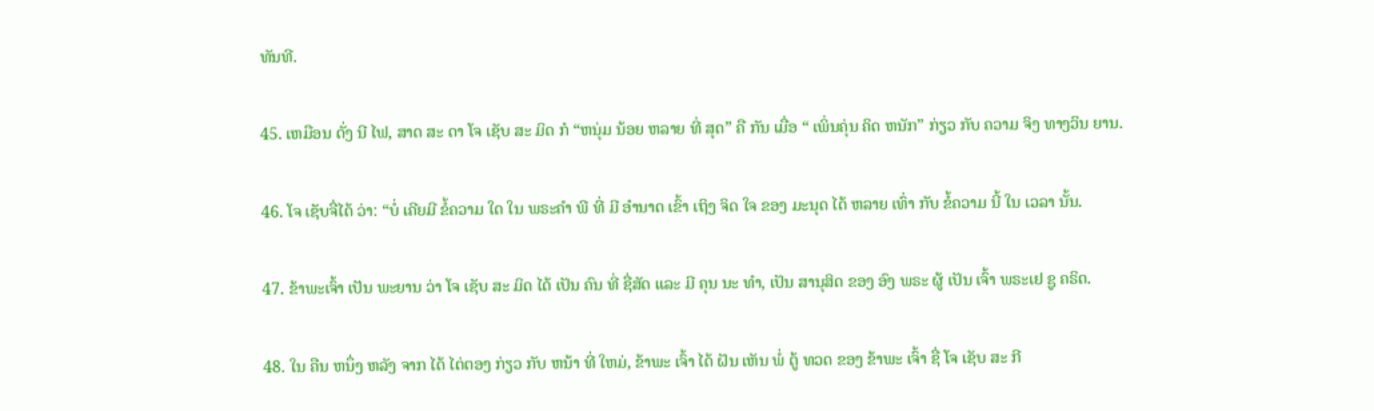ທັນທີ.

45. ເຫມືອນ ດັ່ງ ນີ ໄຟ, ສາດ ສະ ດາ ໂຈ ເຊັບ ສະ ມິດ ກໍ “ຫນຸ່ມ ນ້ອຍ ຫລາຍ ທີ່ ສຸດ” ຄື ກັນ ເມື່ອ “ ເພິ່ນຄຸ່ນ ຄິດ ຫນັກ” ກ່ຽວ ກັບ ຄວາມ ຈິງ ທາງວິນ ຍານ.

46. ໂຈ ເຊັບຈື່ໄດ້ ວ່າ: “ບໍ່ ເຄີຍມີ ຂໍ້ຄວາມ ໃດ ໃນ ພຣະຄໍາ ພີ ທີ່ ມີ ອໍານາດ ເຂົ້າ ເຖິງ ຈິດ ໃຈ ຂອງ ມະນຸດ ໄດ້ ຫລາຍ ເທົ່າ ກັບ ຂໍ້ຄວາມ ນີ້ ໃນ ເວລາ ນັ້ນ.

47. ຂ້າພະເຈົ້າ ເປັນ ພະຍານ ວ່າ ໂຈ ເຊັບ ສະ ມິດ ໄດ້ ເປັນ ຄົນ ທີ່ ຊື່ສັດ ແລະ ມີ ຄຸນ ນະ ທໍາ, ເປັນ ສານຸສິດ ຂອງ ອົງ ພຣະ ຜູ້ ເປັນ ເຈົ້າ ພຣະເຢ ຊູ ຄຣິດ.

48. ໃນ ຄືນ ຫນຶ່ງ ຫລັງ ຈາກ ໄດ້ ໄຕ່ຕອງ ກ່ຽວ ກັບ ຫນ້າ ທີ່ ໃຫມ່, ຂ້າພະ ເຈົ້າ ໄດ້ ຝັນ ເຫັນ ພໍ່ ຕູ້ ທວດ ຂອງ ຂ້າພະ ເຈົ້າ ຊື່ ໂຈ ເຊັບ ສະ ກີ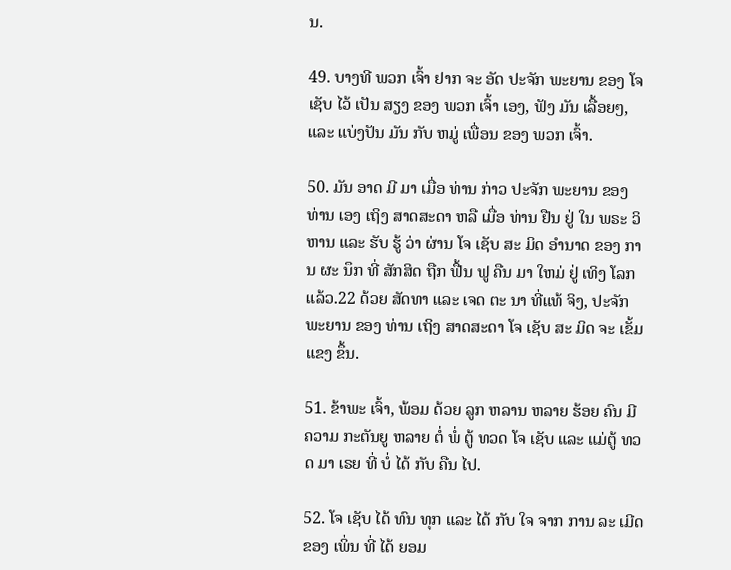ນ.

49. ບາງທີ ພວກ ເຈົ້າ ຢາກ ຈະ ອັດ ປະຈັກ ພະຍານ ຂອງ ໂຈ ເຊັບ ໄວ້ ເປັນ ສຽງ ຂອງ ພວກ ເຈົ້າ ເອງ, ຟັງ ມັນ ເລື້ອຍໆ, ແລະ ແບ່ງປັນ ມັນ ກັບ ຫມູ່ ເພື່ອນ ຂອງ ພວກ ເຈົ້າ.

50. ມັນ ອາດ ມີ ມາ ເມື່ອ ທ່ານ ກ່າວ ປະຈັກ ພະຍານ ຂອງ ທ່ານ ເອງ ເຖິງ ສາດສະດາ ຫລື ເມື່ອ ທ່ານ ຢືນ ຢູ່ ໃນ ພຣະ ວິຫານ ແລະ ຮັບ ຮູ້ ວ່າ ຜ່ານ ໂຈ ເຊັບ ສະ ມິດ ອໍານາດ ຂອງ ການ ຜະ ນຶກ ທີ່ ສັກສິດ ຖືກ ຟື້ນ ຟູ ຄືນ ມາ ໃຫມ່ ຢູ່ ເທິງ ໂລກ ແລ້ວ.22 ດ້ວຍ ສັດທາ ແລະ ເຈດ ຕະ ນາ ທີ່ແທ້ ຈິງ, ປະຈັກ ພະຍານ ຂອງ ທ່ານ ເຖິງ ສາດສະດາ ໂຈ ເຊັບ ສະ ມິດ ຈະ ເຂັ້ມແຂງ ຂຶ້ນ.

51. ຂ້າພະ ເຈົ້າ, ພ້ອມ ດ້ວຍ ລູກ ຫລານ ຫລາຍ ຮ້ອຍ ຄົນ ມີ ຄວາມ ກະຕັນຍູ ຫລາຍ ຕໍ່ ພໍ່ ຕູ້ ທວດ ໂຈ ເຊັບ ແລະ ແມ່ຕູ້ ທວດ ມາ ເຣຍ ທີ່ ບໍ່ ໄດ້ ກັບ ຄືນ ໄປ.

52. ໂຈ ເຊັບ ໄດ້ ທົນ ທຸກ ແລະ ໄດ້ ກັບ ໃຈ ຈາກ ການ ລະ ເມີດ ຂອງ ເພິ່ນ ທີ່ ໄດ້ ຍອມ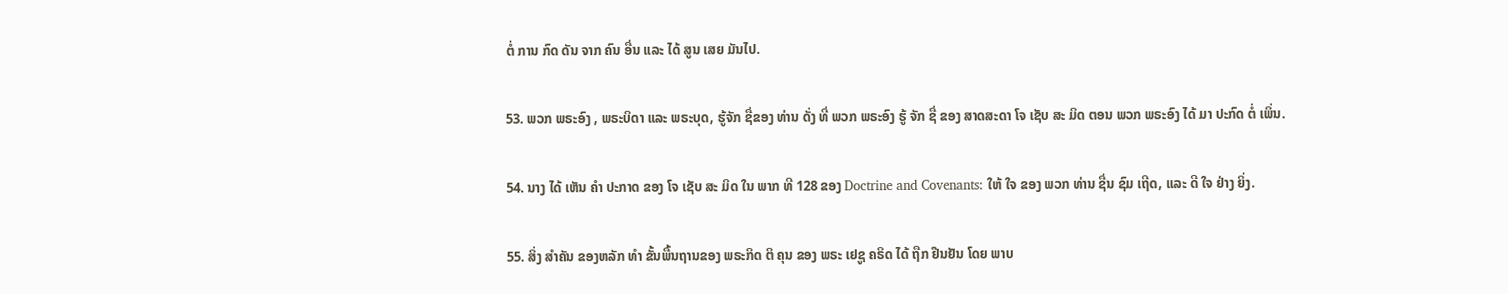ຕໍ່ ການ ກົດ ດັນ ຈາກ ຄົນ ອື່ນ ແລະ ໄດ້ ສູນ ເສຍ ມັນໄປ.

53. ພວກ ພຣະອົງ , ພຣະບິດາ ແລະ ພຣະບຸດ, ຮູ້ຈັກ ຊື່ຂອງ ທ່ານ ດັ່ງ ທີ່ ພວກ ພຣະອົງ ຮູ້ ຈັກ ຊື່ ຂອງ ສາດສະດາ ໂຈ ເຊັບ ສະ ມິດ ຕອນ ພວກ ພຣະອົງ ໄດ້ ມາ ປະກົດ ຕໍ່ ເພິ່ນ.

54. ນາງ ໄດ້ ເຫັນ ຄໍາ ປະກາດ ຂອງ ໂຈ ເຊັບ ສະ ມິດ ໃນ ພາກ ທີ 128 ຂອງ Doctrine and Covenants: ໃຫ້ ໃຈ ຂອງ ພວກ ທ່ານ ຊື່ນ ຊົມ ເຖີດ, ແລະ ດີ ໃຈ ຢ່າງ ຍິ່ງ.

55. ສິ່ງ ສໍາຄັນ ຂອງຫລັກ ທໍາ ຂັ້ນພື້ນຖານຂອງ ພຣະກິດ ຕິ ຄຸນ ຂອງ ພຣະ ເຢຊູ ຄຣິດ ໄດ້ ຖືກ ຢືນຢັນ ໂດຍ ພາບ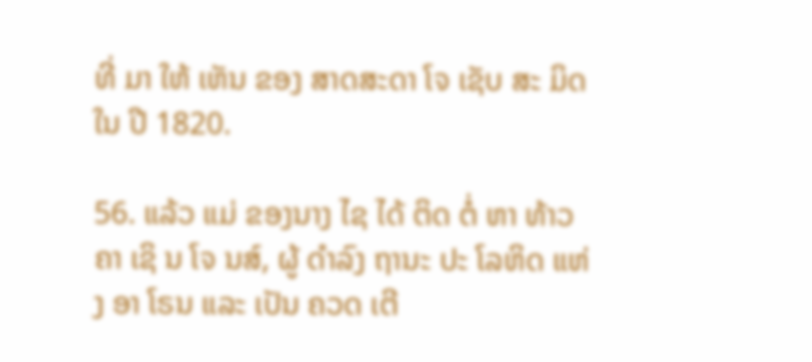ທີ່ ມາ ໃຫ້ ເຫັນ ຂອງ ສາດສະດາ ໂຈ ເຊັບ ສະ ມິດ ໃນ ປີ 1820.

56. ແລ້ວ ແມ່ ຂອງນາງ ໄຊ ໄດ້ ຕິດ ຕໍ່ ຫາ ທ້າວຄາ ເຊິ ນ ໂຈ ນສ໌, ຜູ້ ດໍາລົງ ຖານະ ປະ ໂລຫິດ ແຫ່ງ ອາ ໂຣນ ແລະ ເປັນ ຄວດ ເຕີ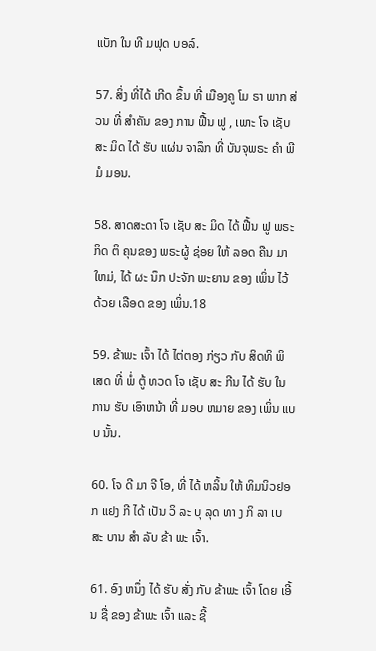ແບັກ ໃນ ທີ ມຟຸດ ບອລ໌.

57. ສິ່ງ ທີ່ໄດ້ ເກີດ ຂຶ້ນ ທີ່ ເມືອງຄູ ໂມ ຣາ ພາກ ສ່ວນ ທີ່ ສໍາຄັນ ຂອງ ການ ຟື້ນ ຟູ , ເພາະ ໂຈ ເຊັບ ສະ ມິດ ໄດ້ ຮັບ ແຜ່ນ ຈາລຶກ ທີ່ ບັນຈຸພຣະ ຄໍາ ພີ ມໍ ມອນ.

58. ສາດສະດາ ໂຈ ເຊັບ ສະ ມິດ ໄດ້ ຟື້ນ ຟູ ພຣະກິດ ຕິ ຄຸນຂອງ ພຣະຜູ້ ຊ່ອຍ ໃຫ້ ລອດ ຄືນ ມາ ໃຫມ່, ໄດ້ ຜະ ນຶກ ປະຈັກ ພະຍານ ຂອງ ເພິ່ນ ໄວ້ ດ້ວຍ ເລືອດ ຂອງ ເພິ່ນ.18

59. ຂ້າພະ ເຈົ້າ ໄດ້ ໄຕ່ຕອງ ກ່ຽວ ກັບ ສິດທິ ພິ ເສດ ທີ່ ພໍ່ ຕູ້ ທວດ ໂຈ ເຊັບ ສະ ກີນ ໄດ້ ຮັບ ໃນ ການ ຮັບ ເອົາຫນ້າ ທີ່ ມອບ ຫມາຍ ຂອງ ເພິ່ນ ແບບ ນັ້ນ.

60. ໂຈ ດີ ມາ ຈີ ໂອ, ທີ່ ໄດ້ ຫລິ້ນ ໃຫ້ ທິມນິວຢອກ ແຢງ ກີ ໄດ້ ເປັນ ວິ ລະ ບຸ ລຸດ ທາ ງ ກິ ລາ ເບ ສະ ບານ ສໍາ ລັບ ຂ້າ ພະ ເຈົ້າ.

61. ອົງ ຫນຶ່ງ ໄດ້ ຮັບ ສັ່ງ ກັບ ຂ້າພະ ເຈົ້າ ໂດຍ ເອີ້ນ ຊື່ ຂອງ ຂ້າພະ ເຈົ້າ ແລະ ຊີ້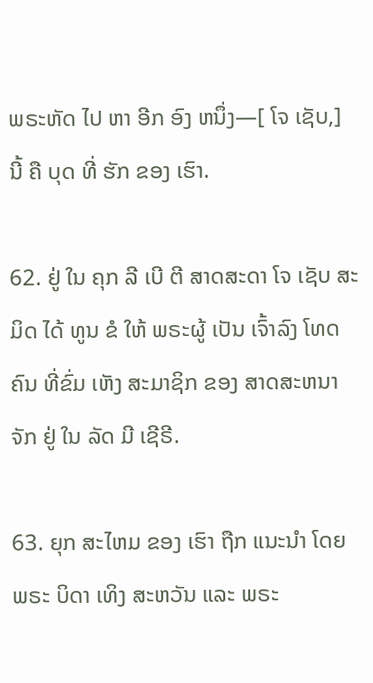ພຣະຫັດ ໄປ ຫາ ອີກ ອົງ ຫນຶ່ງ—[ ໂຈ ເຊັບ,] ນີ້ ຄື ບຸດ ທີ່ ຮັກ ຂອງ ເຮົາ.

62. ຢູ່ ໃນ ຄຸກ ລີ ເບີ ຕີ ສາດສະດາ ໂຈ ເຊັບ ສະ ມິດ ໄດ້ ທູນ ຂໍ ໃຫ້ ພຣະຜູ້ ເປັນ ເຈົ້າລົງ ໂທດ ຄົນ ທີ່ຂົ່ມ ເຫັງ ສະມາຊິກ ຂອງ ສາດສະຫນາ ຈັກ ຢູ່ ໃນ ລັດ ມີ ເຊີຣີ.

63. ຍຸກ ສະໄຫມ ຂອງ ເຮົາ ຖືກ ແນະນໍາ ໂດຍ ພຣະ ບິດາ ເທິງ ສະຫວັນ ແລະ ພຣະ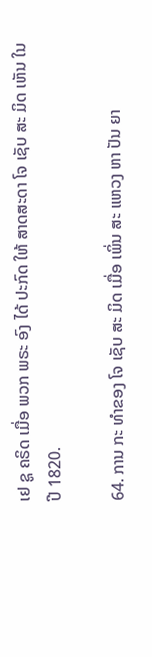ເຢ ຊູ ຄຣິດ ເມື່ອ ພວກ ພຣະ ອົງ ໄດ້ ປະກົດ ໃຫ້ ສາດສະດາ ໂຈ ເຊັບ ສະ ມິດ ເຫັນ ໃນ ປີ 1820.

64. ການ ກະ ທໍາຂອງ ໂຈ ເຊັບ ສະ ມິດ ເມື່ອ ເພິ່ນ ສະ ແຫວງ ຫາ ປັນ ຍາ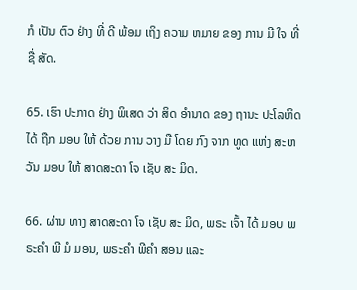ກໍ ເປັນ ຕົວ ຢ່າງ ທີ່ ດີ ພ້ອມ ເຖິງ ຄວາມ ຫມາຍ ຂອງ ການ ມີ ໃຈ ທີ່ ຊື່ ສັດ.

65. ເຮົາ ປະກາດ ຢ່າງ ພິເສດ ວ່າ ສິດ ອໍານາດ ຂອງ ຖານະ ປະໂລຫິດ ໄດ້ ຖືກ ມອບ ໃຫ້ ດ້ວຍ ການ ວາງ ມື ໂດຍ ກົງ ຈາກ ທູດ ແຫ່ງ ສະຫວັນ ມອບ ໃຫ້ ສາດສະດາ ໂຈ ເຊັບ ສະ ມິດ.

66. ຜ່ານ ທາງ ສາດສະດາ ໂຈ ເຊັບ ສະ ມິດ, ພຣະ ເຈົ້າ ໄດ້ ມອບ ພຣະຄໍາ ພີ ມໍ ມອນ, ພຣະຄໍາ ພີຄໍາ ສອນ ແລະ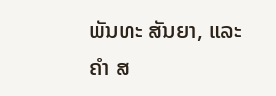ພັນທະ ສັນຍາ, ແລະ ຄໍາ ສ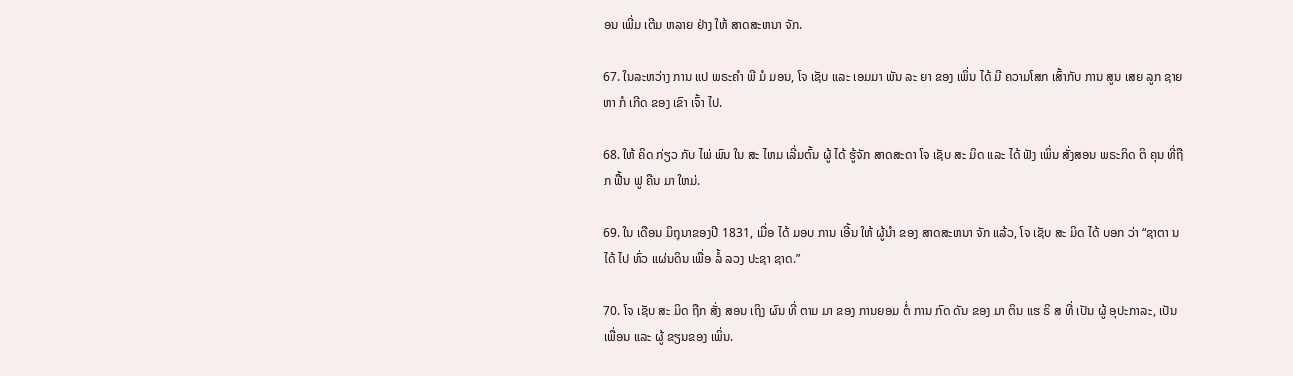ອນ ເພີ່ມ ເຕີມ ຫລາຍ ຢ່າງ ໃຫ້ ສາດສະຫນາ ຈັກ.

67. ໃນລະຫວ່າງ ການ ແປ ພຣະຄໍາ ພີ ມໍ ມອນ, ໂຈ ເຊັບ ແລະ ເອມມາ ພັນ ລະ ຍາ ຂອງ ເພິ່ນ ໄດ້ ມີ ຄວາມໂສກ ເສົ້າກັບ ການ ສູນ ເສຍ ລູກ ຊາຍ ຫາ ກໍ ເກີດ ຂອງ ເຂົາ ເຈົ້າ ໄປ.

68. ໃຫ້ ຄິດ ກ່ຽວ ກັບ ໄພ່ ພົນ ໃນ ສະ ໄຫມ ເລີ່ມຕົ້ນ ຜູ້ ໄດ້ ຮູ້ຈັກ ສາດສະດາ ໂຈ ເຊັບ ສະ ມິດ ແລະ ໄດ້ ຟັງ ເພິ່ນ ສັ່ງສອນ ພຣະກິດ ຕິ ຄຸນ ທີ່ຖືກ ຟື້ນ ຟູ ຄືນ ມາ ໃຫມ່.

69. ໃນ ເດືອນ ມິຖຸນາຂອງປີ 1831, ເມື່ອ ໄດ້ ມອບ ການ ເອີ້ນ ໃຫ້ ຜູ້ນໍາ ຂອງ ສາດສະຫນາ ຈັກ ແລ້ວ, ໂຈ ເຊັບ ສະ ມິດ ໄດ້ ບອກ ວ່າ “ຊາຕາ ນ ໄດ້ ໄປ ທົ່ວ ແຜ່ນດິນ ເພື່ອ ລໍ້ ລວງ ປະຊາ ຊາດ.”

70. ໂຈ ເຊັບ ສະ ມິດ ຖືກ ສັ່ງ ສອນ ເຖິງ ຜົນ ທີ່ ຕາມ ມາ ຂອງ ການຍອມ ຕໍ່ ການ ກົດ ດັນ ຂອງ ມາ ຕິນ ແຮ ຣິ ສ ທີ່ ເປັນ ຜູ້ ອຸປະກາລະ, ເປັນເພື່ອນ ແລະ ຜູ້ ຂຽນຂອງ ເພິ່ນ.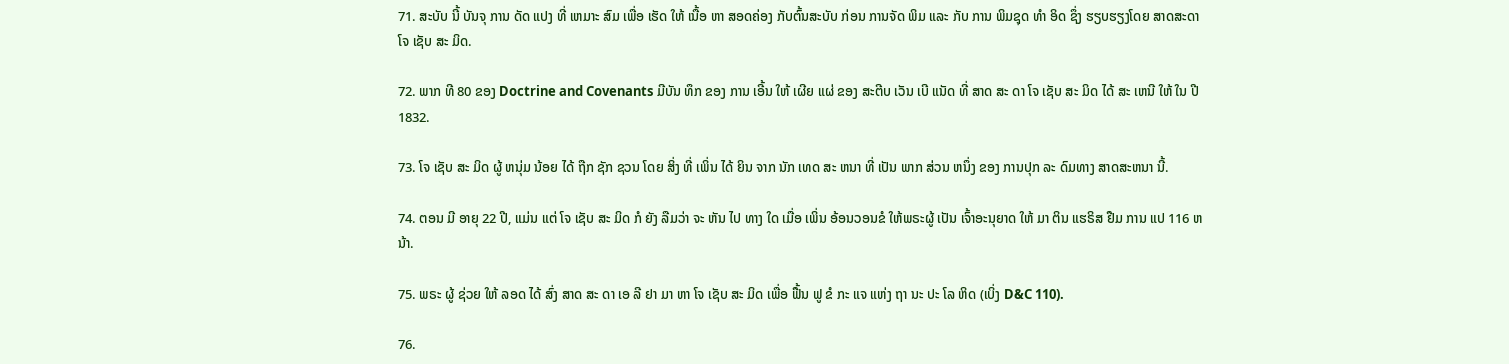71. ສະບັບ ນີ້ ບັນຈຸ ການ ດັດ ແປງ ທີ່ ເຫມາະ ສົມ ເພື່ອ ເຮັດ ໃຫ້ ເນື້ອ ຫາ ສອດຄ່ອງ ກັບຕົ້ນສະບັບ ກ່ອນ ການຈັດ ພິມ ແລະ ກັບ ການ ພິມຊຸດ ທໍາ ອິດ ຊຶ່ງ ຮຽບຮຽງໂດຍ ສາດສະດາ ໂຈ ເຊັບ ສະ ມິດ.

72. ພາກ ທີ 80 ຂອງ Doctrine and Covenants ມີບັນ ທຶກ ຂອງ ການ ເອີ້ນ ໃຫ້ ເຜີຍ ແຜ່ ຂອງ ສະຕີບ ເວັນ ເບີ ແນັດ ທີ່ ສາດ ສະ ດາ ໂຈ ເຊັບ ສະ ມິດ ໄດ້ ສະ ເຫນີ ໃຫ້ ໃນ ປີ 1832.

73. ໂຈ ເຊັບ ສະ ມິດ ຜູ້ ຫນຸ່ມ ນ້ອຍ ໄດ້ ຖືກ ຊັກ ຊວນ ໂດຍ ສິ່ງ ທີ່ ເພິ່ນ ໄດ້ ຍິນ ຈາກ ນັກ ເທດ ສະ ຫນາ ທີ່ ເປັນ ພາກ ສ່ວນ ຫນຶ່ງ ຂອງ ການປຸກ ລະ ດົມທາງ ສາດສະຫນາ ນີ້.

74. ຕອນ ມີ ອາຍຸ 22 ປີ, ແມ່ນ ແຕ່ ໂຈ ເຊັບ ສະ ມິດ ກໍ ຍັງ ລືມວ່າ ຈະ ຫັນ ໄປ ທາງ ໃດ ເມື່ອ ເພິ່ນ ອ້ອນວອນຂໍ ໃຫ້ພຣະຜູ້ ເປັນ ເຈົ້າອະນຸຍາດ ໃຫ້ ມາ ຕິນ ແຮຣິສ ຢືມ ການ ແປ 116 ຫນ້າ.

75. ພຣະ ຜູ້ ຊ່ວຍ ໃຫ້ ລອດ ໄດ້ ສົ່ງ ສາດ ສະ ດາ ເອ ລີ ຢາ ມາ ຫາ ໂຈ ເຊັບ ສະ ມິດ ເພື່ອ ຟື້ນ ຟູ ຂໍ ກະ ແຈ ແຫ່ງ ຖາ ນະ ປະ ໂລ ຫິດ (ເບິ່ງ D&C 110).

76.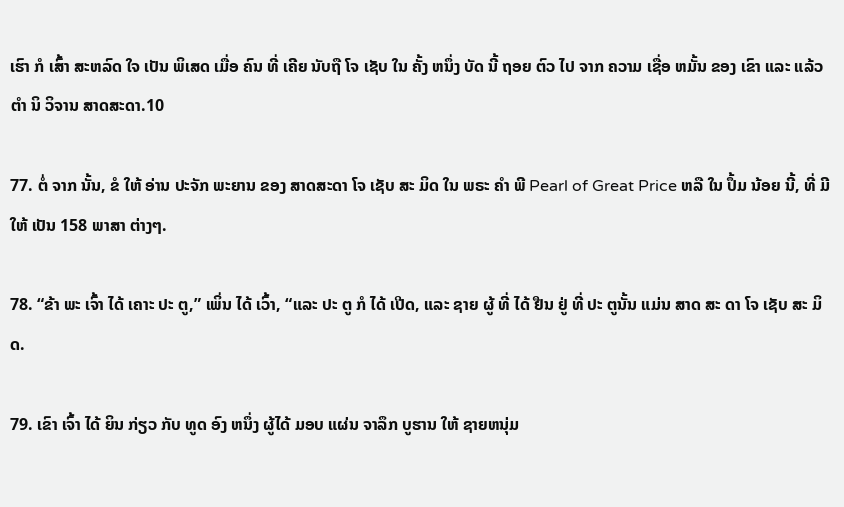ເຮົາ ກໍ ເສົ້າ ສະຫລົດ ໃຈ ເປັນ ພິເສດ ເມື່ອ ຄົນ ທີ່ ເຄີຍ ນັບຖື ໂຈ ເຊັບ ໃນ ຄັ້ງ ຫນຶ່ງ ບັດ ນີ້ ຖອຍ ຕົວ ໄປ ຈາກ ຄວາມ ເຊື່ອ ຫມັ້ນ ຂອງ ເຂົາ ແລະ ແລ້ວ ຕໍາ ນິ ວິຈານ ສາດສະດາ.10

77. ຕໍ່ ຈາກ ນັ້ນ, ຂໍ ໃຫ້ ອ່ານ ປະຈັກ ພະຍານ ຂອງ ສາດສະດາ ໂຈ ເຊັບ ສະ ມິດ ໃນ ພຣະ ຄໍາ ພີ Pearl of Great Price ຫລື ໃນ ປຶ້ມ ນ້ອຍ ນີ້, ທີ່ ມີ ໃຫ້ ເປັນ 158 ພາສາ ຕ່າງໆ.

78. “ຂ້າ ພະ ເຈົ້າ ໄດ້ ເຄາະ ປະ ຕູ,” ເພິ່ນ ໄດ້ ເວົ້າ, “ແລະ ປະ ຕູ ກໍ ໄດ້ ເປີດ, ແລະ ຊາຍ ຜູ້ ທີ່ ໄດ້ ຢືນ ຢູ່ ທີ່ ປະ ຕູນັ້ນ ແມ່ນ ສາດ ສະ ດາ ໂຈ ເຊັບ ສະ ມິດ.

79. ເຂົາ ເຈົ້າ ໄດ້ ຍິນ ກ່ຽວ ກັບ ທູດ ອົງ ຫນຶ່ງ ຜູ້ໄດ້ ມອບ ແຜ່ນ ຈາລຶກ ບູຮານ ໃຫ້ ຊາຍຫນຸ່ມ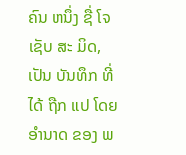ຄົນ ຫນຶ່ງ ຊື່ ໂຈ ເຊັບ ສະ ມິດ, ເປັນ ບັນທຶກ ທີ່ ໄດ້ ຖືກ ແປ ໂດຍ ອໍານາດ ຂອງ ພ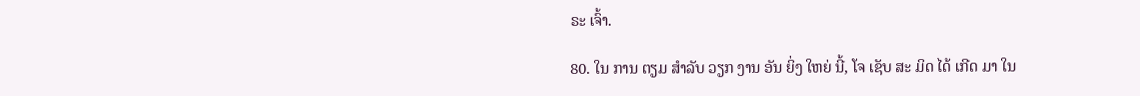ຣະ ເຈົ້າ.

80. ໃນ ການ ຕຽມ ສໍາລັບ ວຽກ ງານ ອັນ ຍິ່ງ ໃຫຍ່ ນີ້, ໂຈ ເຊັບ ສະ ມິດ ໄດ້ ເກີດ ມາ ໃນ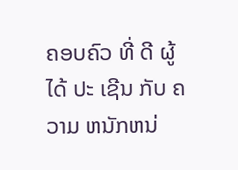ຄອບຄົວ ທີ່ ດີ ຜູ້ ໄດ້ ປະ ເຊີນ ກັບ ຄວາມ ຫນັກຫນ່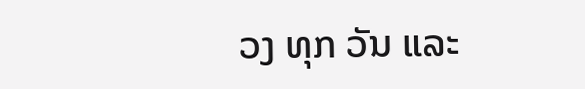ວງ ທຸກ ວັນ ແລະ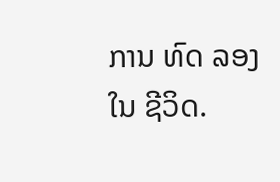ການ ທົດ ລອງ ໃນ ຊີວິດ.